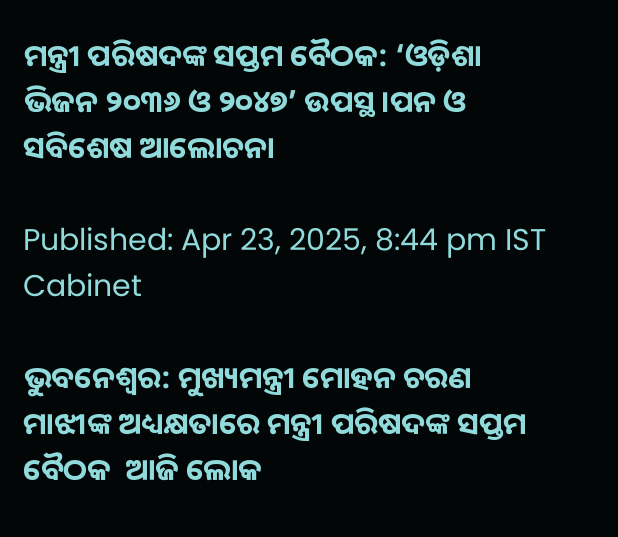ମନ୍ତ୍ରୀ ପରିଷଦଙ୍କ ସପ୍ତମ ବୈଠକ: ‘ଓଡ଼ିଶା ଭିଜନ ୨୦୩୬ ଓ ୨୦୪୭’ ଉପସ୍ଥ।ପନ ଓ ସବିଶେଷ ଆଲୋଚନା

Published: Apr 23, 2025, 8:44 pm IST
Cabinet

ଭୁବନେଶ୍ବର: ମୁଖ୍ୟମନ୍ତ୍ରୀ ମୋହନ ଚରଣ ମାଝୀଙ୍କ ଅଧ୍ୟକ୍ଷତାରେ ମନ୍ତ୍ରୀ ପରିଷଦଙ୍କ ସପ୍ତମ ବୈଠକ  ଆଜି ଲୋକ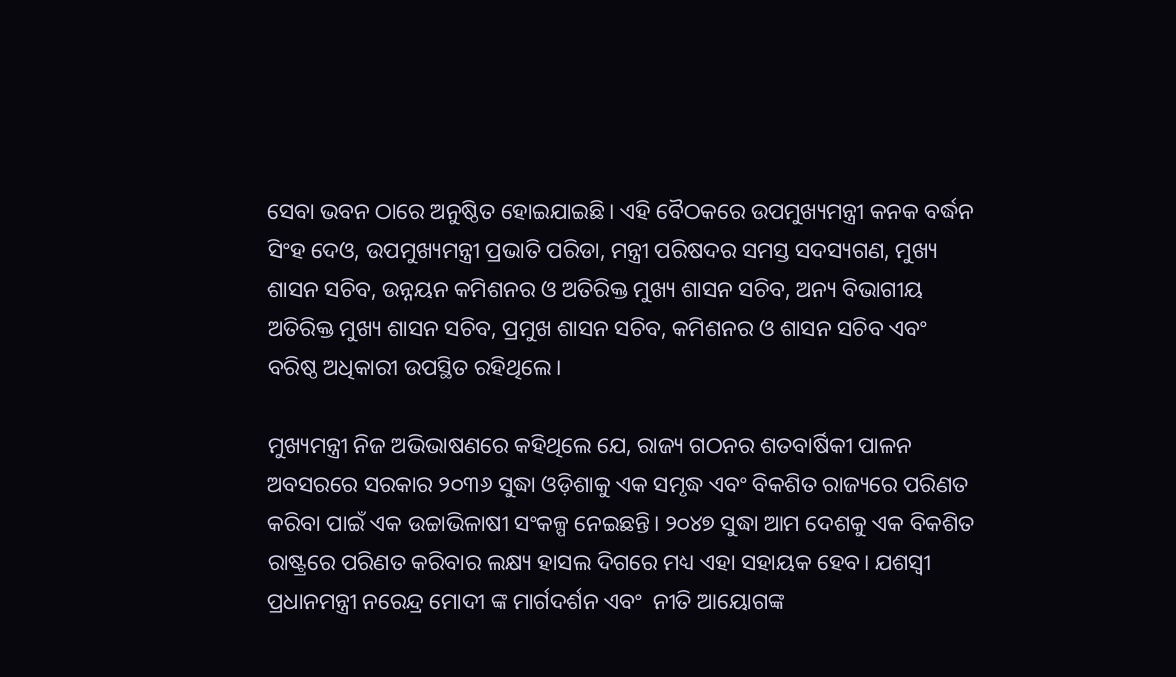ସେବା ଭବନ ଠାରେ ଅନୁଷ୍ଠିତ ହୋଇଯାଇଛି। ଏହି ବୈଠକରେ ଉପମୁଖ୍ୟମନ୍ତ୍ରୀ କନକ ବର୍ଦ୍ଧନ ସିଂହ ଦେଓ, ଉପମୁଖ୍ୟମନ୍ତ୍ରୀ ପ୍ରଭାତି ପରିଡା, ମନ୍ତ୍ରୀ ପରିଷଦର ସମସ୍ତ ସଦସ୍ୟଗଣ, ମୁଖ୍ୟ ଶାସନ ସଚିବ, ଉନ୍ନୟନ କମିଶନର ଓ ଅତିରିକ୍ତ ମୁଖ୍ୟ ଶାସନ ସଚିବ, ଅନ୍ୟ ବିଭାଗୀୟ ଅତିରିକ୍ତ ମୁଖ୍ୟ ଶାସନ ସଚିବ, ପ୍ରମୁଖ ଶାସନ ସଚିବ, କମିଶନର ଓ ଶାସନ ସଚିବ ଏବଂ  ବରିଷ୍ଠ ଅଧିକାରୀ ଉପସ୍ଥିତ ରହିଥିଲେ।

ମୁଖ୍ୟମନ୍ତ୍ରୀ ନିଜ ଅଭିଭାଷଣରେ କହିଥିଲେ ଯେ, ରାଜ୍ୟ ଗଠନର ଶତବାର୍ଷିକୀ ପାଳନ ଅବସରରେ ସରକାର ୨୦୩୬ ସୁଦ୍ଧା ଓଡ଼ିଶାକୁ ଏକ ସମୃଦ୍ଧ ଏବଂ ବିକଶିତ ରାଜ୍ୟରେ ପରିଣତ କରିବା ପାଇଁ ଏକ ଉଚ୍ଚାଭିଳାଷୀ ସଂକଳ୍ପ ନେଇଛନ୍ତି। ୨୦୪୭ ସୁଦ୍ଧା ଆମ ଦେଶକୁ ଏକ ବିକଶିତ ରାଷ୍ଟ୍ରରେ ପରିଣତ କରିବାର ଲକ୍ଷ୍ୟ ହାସଲ ଦିଗରେ ମଧ୍ୟ ଏହା ସହାୟକ ହେବ। ଯଶସ୍ଵୀ ପ୍ରଧାନମନ୍ତ୍ରୀ ନରେନ୍ଦ୍ର ମୋଦୀ ଙ୍କ ମାର୍ଗଦର୍ଶନ ଏବଂ  ନୀତି ଆୟୋଗଙ୍କ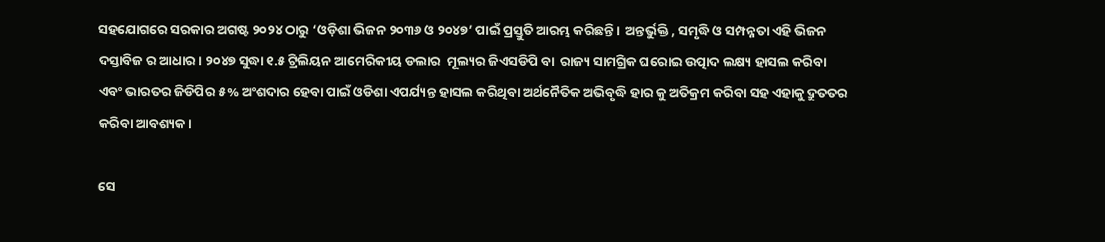ସହଯୋଗରେ ସରକାର ଅଗଷ୍ଟ ୨୦୨୪ ଠାରୁ ‘ଓଡ଼ିଶା ଭିଜନ ୨୦୩୬ ଓ ୨୦୪୭’ ପାଇଁ ପ୍ରସ୍ତୁତି ଆରମ୍ଭ କରିଛନ୍ତି।  ଅନ୍ତର୍ଭୁକ୍ତି , ସମୃଦ୍ଧି ଓ ସମ୍ପନ୍ନତା ଏହି ଭିଜନ ଦସ୍ତାବିଜ ର ଆଧାର। ୨୦୪୭ ସୁଦ୍ଧା ୧.୫ ଟ୍ରିଲିୟନ ଆମେରିକୀୟ ଡଲାର  ମୂଲ୍ୟର ଜିଏସଡିପି ବା  ରାଜ୍ୟ ସାମଗ୍ରିକ ଘରୋଇ ଉତ୍ପାଦ ଲକ୍ଷ୍ୟ ହାସଲ କରିବା ଏବଂ ଭାରତର ଜିଡିପିର ୫% ଅଂଶଦାର ହେବା ପାଇଁ ଓଡିଶା ଏପର୍ଯ୍ୟନ୍ତ ହାସଲ କରିଥିବା ଅର୍ଥନୈତିକ ଅଭିବୃଦ୍ଧି ହାର କୁ ଅତିକ୍ରମ କରିବା ସହ ଏହାକୁ ଦ୍ରୁତତର କରିବା ଆବଶ୍ୟକ।

ସେ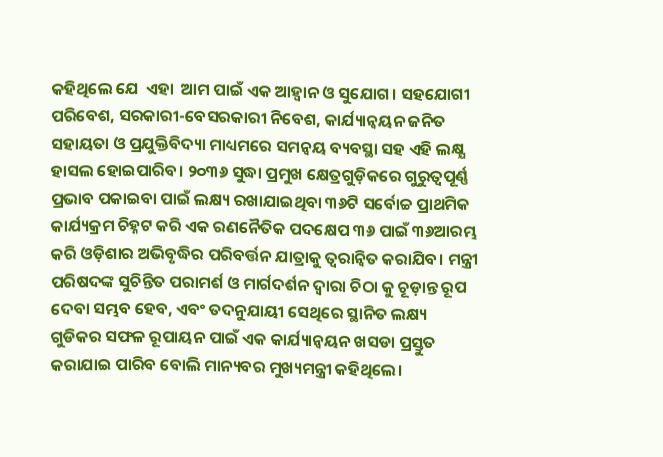କହିଥିଲେ ଯେ  ଏହା  ଆମ ପାଇଁ ଏକ ଆହ୍ବାନ ଓ ସୁଯୋଗ। ସହଯୋଗୀ ପରିବେଶ, ସରକାରୀ-ବେସରକାରୀ ନିବେଶ, କାର୍ଯ୍ୟାନ୍ୱୟନ ଜନିତ ସହାୟତା ଓ ପ୍ରଯୁକ୍ତିବିଦ୍ୟା ମାଧ୍ୟମରେ ସମନ୍ୱୟ ବ୍ୟବସ୍ଥା ସହ ଏହି ଲକ୍ଷ୍ଯ ହାସଲ ହୋଇପାରିବ। ୨୦୩୬ ସୁଦ୍ଧା ପ୍ରମୁଖ କ୍ଷେତ୍ରଗୁଡ଼ିକରେ ଗୁରୁତ୍ୱପୂର୍ଣ୍ଣ ପ୍ରଭାବ ପକାଇବା ପାଇଁ ଲକ୍ଷ୍ୟ ରଖାଯାଇଥିବା ୩୬ଟି ସର୍ବୋଚ୍ଚ ପ୍ରାଥମିକ କାର୍ଯ୍ୟକ୍ରମ ଚିହ୍ନଟ କରି ଏକ ରଣନୈତିକ ପଦକ୍ଷେପ ୩୬ ପାଇଁ ୩୬ଆରମ୍ଭ କରି ଓଡ଼ିଶାର ଅଭିବୃଦ୍ଧିର ପରିବର୍ତ୍ତନ ଯାତ୍ରାକୁ ତ୍ୱରାନ୍ୱିତ କରାଯିବ। ମନ୍ତ୍ରୀ ପରିଷଦଙ୍କ ସୁଚିନ୍ତିତ ପରାମର୍ଶ ଓ ମାର୍ଗଦର୍ଶନ ଦ୍ଵାରା ଚିଠା କୁ ଚୂଡ଼ାନ୍ତ ରୂପ ଦେବା ସମ୍ଭବ ହେବ, ଏବଂ ତଦନୁଯାୟୀ ସେଥିରେ ସ୍ଥାନିତ ଲକ୍ଷ୍ୟ ଗୁଡିକର ସଫଳ ରୂପାୟନ ପାଇଁ ଏକ କାର୍ଯ୍ୟାନ୍ବୟନ ଖସଡା ପ୍ରସ୍ତୁତ କରାଯାଇ ପାରିବ ବୋଲି ମାନ୍ୟବର ମୁଖ୍ୟମନ୍ତ୍ରୀ କହିଥିଲେ।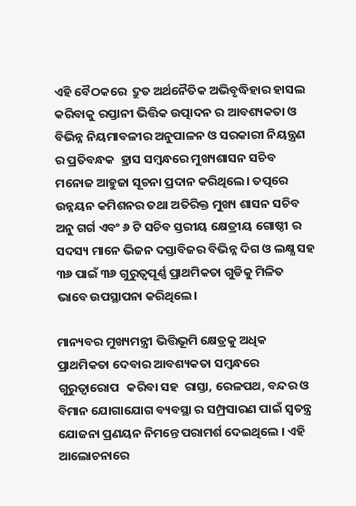ଏହି ବୈଠକରେ  ଦ୍ରୁତ ଅର୍ଥନୈତିକ ଅଭିବୃଦ୍ଧିହାର ହାସଲ କରିବାକୁ ରପ୍ତାନୀ ଭିତ୍ତିକ ଉତ୍ପାଦନ ର ଆବଶ୍ୟକତା ଓ ବିଭିନ୍ନ ନିୟମାବଳୀର ଅନୁପାଳନ ଓ ସରକାରୀ ନିୟନ୍ତ୍ରଣ ର ପ୍ରତିବନ୍ଧକ  ହ୍ରାସ ସମ୍ବନ୍ଧରେ ମୁଖ୍ୟଶାସନ ସଚିବ ମନୋଜ ଆହୁଜା ସୂଚନା ପ୍ରଦାନ କରିଥିଲେ। ତତ୍ପରେ ଉନ୍ନୟନ କମିଶନର ତଥା ଅତିରିକ୍ତ ମୁଖ୍ୟ ଶାସନ ସଚିବ ଅନୁ ଗର୍ଗ ଏବଂ ୬ ଟି ସଚିବ ସ୍ତରୀୟ କ୍ଷେତ୍ରୀୟ ଗୋଷ୍ଠୀ ର ସଦସ୍ୟ ମାନେ ଭିଜନ ଦସ୍ତାବିଜର ବିଭିନ୍ନ ଦିଗ ଓ ଲକ୍ଷ୍ଯ ସହ ୩୬ ପାଇଁ ୩୬ ଗୁରୁତ୍ୱପୂର୍ଣ୍ଣ ପ୍ରାଥମିକତା ଗୁଡିକୁ ମିଳିତ ଭାବେ ଉପସ୍ଥାପନା କରିଥିଲେ।

ମାନ୍ୟବର ମୁଖ୍ୟମନ୍ତ୍ରୀ ଭିତ୍ତିଭୂମି କ୍ଷେତ୍ରକୁ ଅଧିକ ପ୍ରାଥମିକତା ଦେବାର ଆବଶ୍ୟକତା ସମ୍ବନ୍ଧରେ ଗୁରୁତ୍ବାରୋପ   କରିବା ସହ  ରାସ୍ତା, ରେଳପଥ, ବନ୍ଦର ଓ ବିମାନ ଯୋଗାଯୋଗ ବ୍ୟବସ୍ଥା ର ସମ୍ପ୍ରସାରଣ ପାଇଁ ସ୍ଵତନ୍ତ୍ର ଯୋଜନା ପ୍ରଣୟନ ନିମନ୍ତେ ପରାମର୍ଶ ଦେଇଥିଲେ । ଏହି ଆଲୋଚନାରେ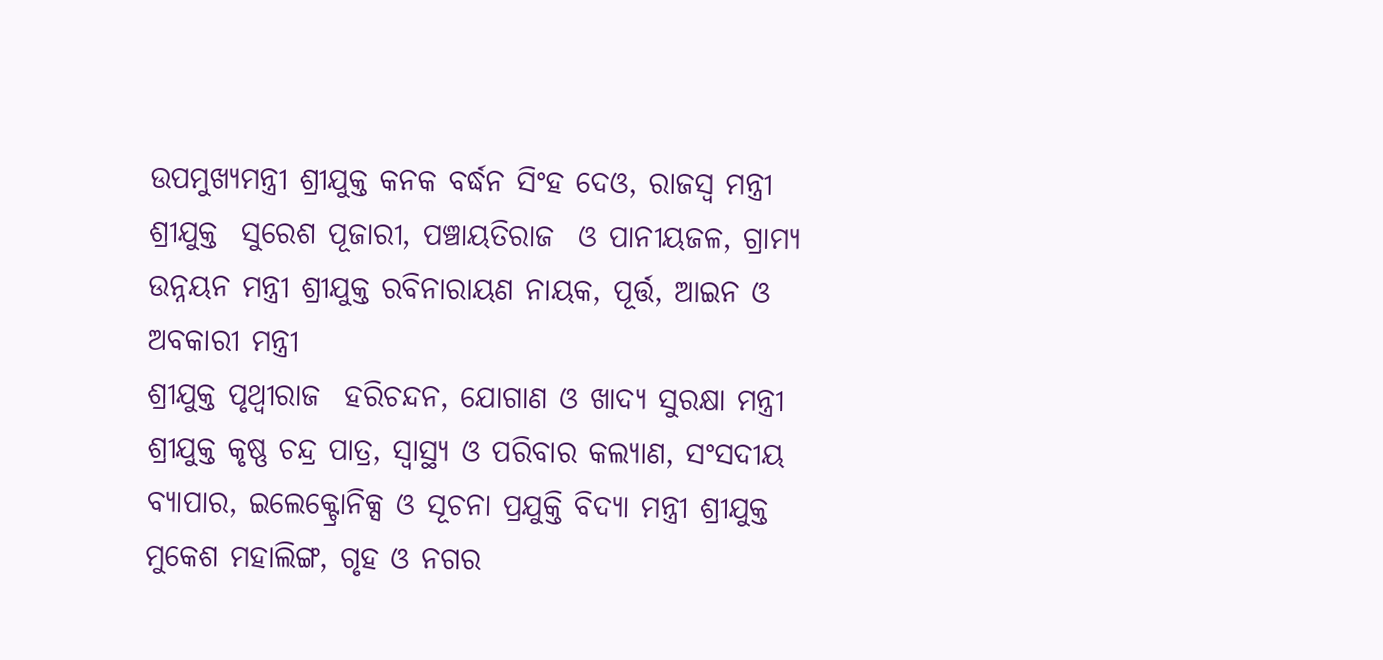ଉପମୁଖ୍ୟମନ୍ତ୍ରୀ ଶ୍ରୀଯୁକ୍ତ କନକ ବର୍ଦ୍ଧନ ସିଂହ ଦେଓ, ରାଜସ୍ବ ମନ୍ତ୍ରୀ ଶ୍ରୀଯୁକ୍ତ  ସୁରେଶ ପୂଜାରୀ, ପଞ୍ଚାୟତିରାଜ  ଓ ପାନୀୟଜଳ, ଗ୍ରାମ୍ୟ ଉନ୍ନୟନ ମନ୍ତ୍ରୀ ଶ୍ରୀଯୁକ୍ତ ରବିନାରାୟଣ ନାୟକ, ପୂର୍ତ୍ତ, ଆଇନ ଓ ଅବକାରୀ ମନ୍ତ୍ରୀ
ଶ୍ରୀଯୁକ୍ତ ପୃଥ୍ବୀରାଜ  ହରିଚନ୍ଦନ, ଯୋଗାଣ ଓ ଖାଦ୍ଯ ସୁରକ୍ଷା ମନ୍ତ୍ରୀ ଶ୍ରୀଯୁକ୍ତ କୃଷ୍ଣ ଚନ୍ଦ୍ର ପାତ୍ର, ସ୍ବାସ୍ଥ୍ୟ ଓ ପରିବାର କଲ୍ୟାଣ, ସଂସଦୀୟ ବ୍ୟାପାର, ଇଲେକ୍ଟ୍ରୋନିକ୍ସ ଓ ସୂଚନା ପ୍ରଯୁକ୍ତି ବିଦ୍ୟା ମନ୍ତ୍ରୀ ଶ୍ରୀଯୁକ୍ତ ମୁକେଶ ମହାଲିଙ୍ଗ, ଗୃହ ଓ ନଗର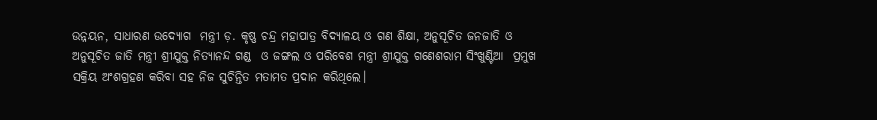ଉନ୍ନୟନ, ସାଧାରଣ ଉଦ୍ଯୋଗ  ମନ୍ତ୍ରୀ ଡ଼. କୃଷ୍ଣ ଚନ୍ଦ୍ର ମହାପାତ୍ର ବିଦ୍ୟାଳୟ ଓ ଗଣ ଶିକ୍ଷା, ଅନୁସୂଚିତ ଜନଜାତି ଓ  ଅନୁସୂଚିତ ଜାତି ମନ୍ତ୍ରୀ ଶ୍ରୀଯୁକ୍ତ ନିତ୍ୟାନନ୍ଦ ଗଣ୍ଡ  ଓ ଜଙ୍ଗଲ ଓ ପରିବେଶ ମନ୍ତ୍ରୀ ଶ୍ରୀଯୁକ୍ତ ଗଣେଶରାମ ସିଂଖୁଣ୍ଟିଆ  ପ୍ରମୁଖ ସକ୍ରିୟ ଅଂଶଗ୍ରହଣ କରିବା ସହ ନିଜ ସୁଚିନ୍ତିତ ମତାମତ ପ୍ରଦାନ କରିଥିଲେ।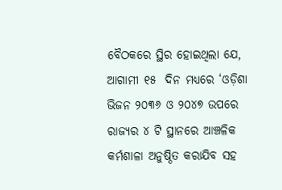ବୈଠକରେ ସ୍ଥିର ହୋଇଥିଲା ଯେ, ଆଗାମୀ ୧୫  ଦିନ ମଧ୍ୟରେ ‘ଓଡ଼ିଶା ଭିଜନ ୨୦୩୬ ଓ ୨୦୪୭ ଉପରେ ରାଜ୍ୟର ୪ ଟି ସ୍ଥାନରେ ଆଞ୍ଚଳିକ କର୍ମଶାଳା ଅନୁଷ୍ଠିତ କରାଯିବ ସହ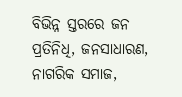ବିଭିନ୍ନ ସ୍ତରରେ ଜନ ପ୍ରତିନିଧି, ଜନସାଧାରଣ, ନାଗରିକ ସମାଜ,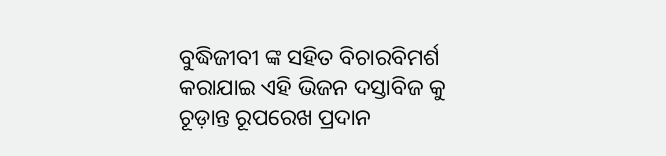ବୁଦ୍ଧିଜୀବୀ ଙ୍କ ସହିତ ବିଚାରବିମର୍ଶ କରାଯାଇ ଏହି ଭିଜନ ଦସ୍ତାବିଜ କୁ ଚୂଡ଼ାନ୍ତ ରୂପରେଖ ପ୍ରଦାନ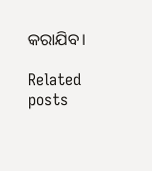କରାଯିବ।

Related posts